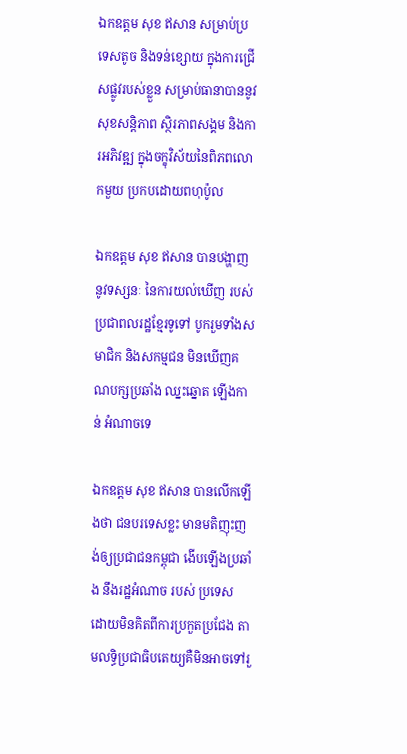ឯកឧត្តម សុខ ឥសាន សម្រាប់ប្រទេសតូច និងទន់ខ្សោយ ក្នុងការជ្រើសផ្លូវរបស់ខ្លួន សម្រាប់ធានាបាននូវសុខសន្តិភាព ស្ថិរភាពសង្គម និងការអភិវឌ្ឍ ក្នុងចក្ខុវិស័យនៃពិភពលោកមួយ ប្រកបដោយពហុប៉ូល

ឯកឧត្តម សុខ ឥសាន បានបង្ហាញនូវទស្សនៈ នៃការយល់ឃើញ របស់ប្រជាពលរដ្ឋខ្មែរទូទៅ បូករួមទាំងសមាជិក និងសកម្មជន មិនឃើញគណបក្សប្រឆាំង ឈ្នះឆ្នោត ឡើងកាន់ អំណាចទេ

ឯកឧត្តម សុខ ឥសាន បានលើកឡើងថា ជនបរទេសខ្លះ មានមតិញុះញង់ឲ្យប្រជាជនកម្ពុជា ងើបឡើងប្រឆាំង នឹងរដ្ឋអំណាច របស់ ប្រទេស ដោយមិនគិតពីការប្រកួតប្រជែង តាមលទ្ធិប្រជាធិបតេយ្យគឺមិនអាចទៅរួ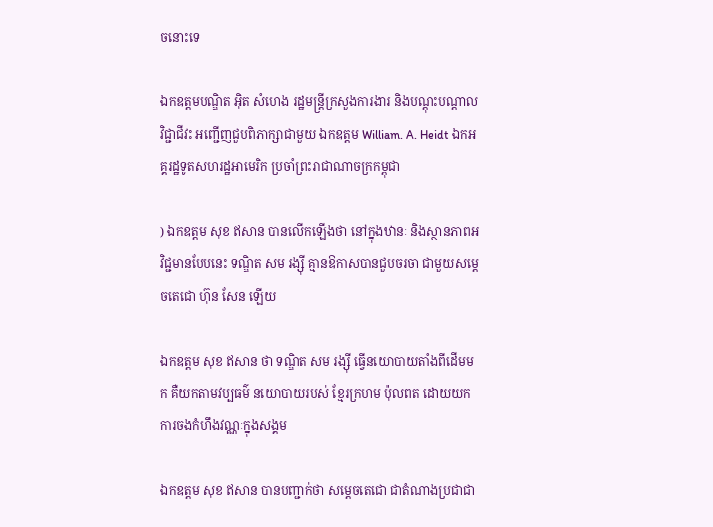ចនោះទេ

ឯកឧត្តមបណ្ឌិត អ៊ិត សំហេង រដ្ឋមន្រ្តីក្រសួងការងារ និងបណ្តុះបណ្តាលវិជ្ជាជីវះ អញ្ជើញជួបពិភាក្សាជាមួយ ឯកឧត្តម William. A. Heidt ឯកអគ្គរដ្ឋទូតសហរដ្ឋអាមេរិក ប្រចាំព្រះរាជាណាចក្រកម្ពុជា

) ឯកឧត្តម សុខ ឥសាន បានលើកឡើងថា នៅក្នុងឋានៈ និងស្ថានភាពអវិជ្ជមានបែបនេះ ទណ្ឌិត សម រង្ស៊ី គ្មានឱកាសបានជួបចរចា ជាមួយសម្ដេចតេជោ ហ៊ុន សែន ឡើយ

ឯកឧត្តម សុខ ឥសាន ថា ទណ្ឌិត សម រង្ស៊ី ធ្វើនយោបាយតាំងពីដើមមក គឺយកតាមវប្បធម៌ នយោបាយរបស់ ខ្មែរក្រហម ប៉ុលពត ដោយយកការចងកំហឹងវណ្ណៈក្នុងសង្គម

ឯកឧត្តម សុខ ឥសាន បានបញ្ជាក់ថា សម្តេចតេជោ ជាតំណាងប្រជាជា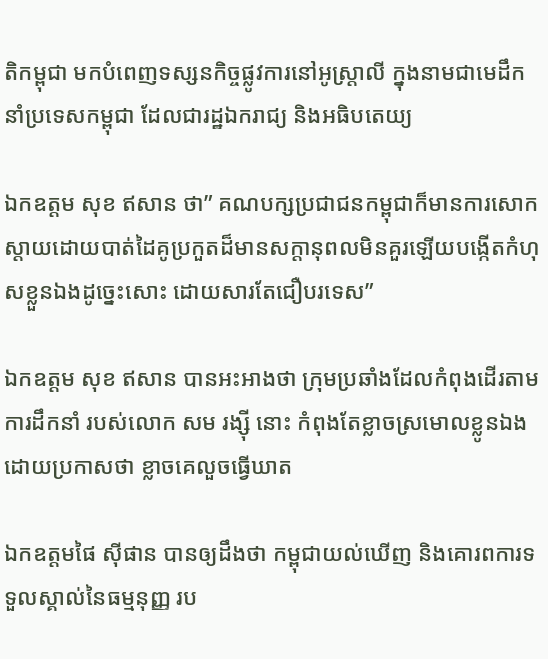តិកម្ពុជា មកបំពេញទស្សនកិច្ចផ្លូវការនៅអូស្ត្រាលី ក្នុងនាមជាមេដឹកនាំប្រទេសកម្ពុជា ដែលជារដ្ឋឯករាជ្យ និងអធិបតេយ្យ

ឯកឧត្តម សុខ ឥសាន ថា” គណបក្សប្រជាជនកម្ពុជាក៏មានការសោកស្តាយដោយបាត់ដៃគូប្រកួតដ៏មានសក្តានុពលមិនគួរឡើយបង្កើតកំហុសខ្លួនឯងដូច្នេះសោះ ដោយសារតែជឿបរទេស”

ឯកឧត្តម សុខ ឥសាន បានអះអាងថា ក្រុមប្រឆាំងដែលកំពុងដើរតាមការដឹកនាំ របស់លោក សម រង្ស៊ី នោះ កំពុងតែខ្លាចស្រមោលខ្លូនឯង ដោយប្រកាសថា ខ្លាចគេលួចធ្វើឃាត

ឯកឧត្តមផៃ ស៊ីផាន បានឲ្យដឹងថា កម្ពុជាយល់ឃើញ និងគោរពការទទួលស្គាល់នៃធម្មនុញ្ញ រប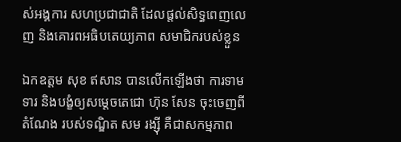ស់អង្គការ សហប្រជាជាតិ ដែលផ្តល់សិទ្ធពេញលេញ និងគោរពអធិបតេយ្យភាព សមាជិករបស់ខ្លួន

ឯកឧត្តម សុខ ឥសាន បានលើកឡើងថា ការទាមទារ និងបង្ខំឲ្យសម្ដេចតេជោ ហ៊ុន សែន ចុះចេញពីតំណែង របស់ទណ្ឌិត សម រង្ស៊ី គឺជាសកម្មភាព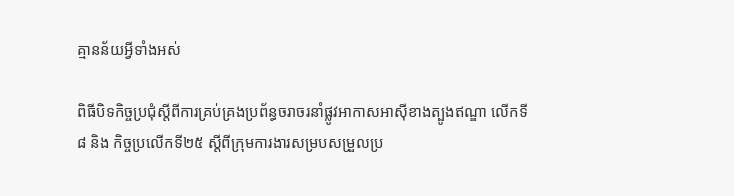គ្មានន័យអ្វីទាំងអស់

ពិធីបិទកិច្ចប្រជុំស្ដីពីការគ្រប់គ្រងប្រព័ន្ធចរាចរនាំផ្លូវអាកាសអាស៊ីខាងត្បូងឥណ្ឌា លើកទី៨ និង កិច្ចប្រលើកទី២៥ ស្ដីពីក្រុមការងារសម្របសម្រួលប្រ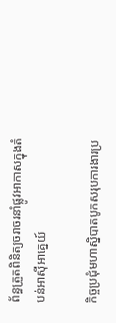ព័ន្ធត្រួតពិនិត្យចរាចរនាំផ្លូវអាកាសក្នុងតំបន់អាស៊ីអាគ្នេយ៍

កិច្ចប្រជុំមហាស្និបាតបូកសរុបការងារប្រ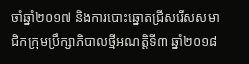ចាំឆ្នាំ២០១៧ និងការបោះឆ្នោតជ្រីសរើសសមាជិកក្រុមប្រឹក្សាភិបាលថ្មីអណត្តិទី៣ ឆ្នាំ២០១៨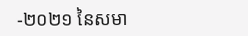-២០២១ នៃសមា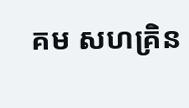គម សហគ្រិន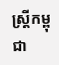ស្ត្រីកម្ពុជា